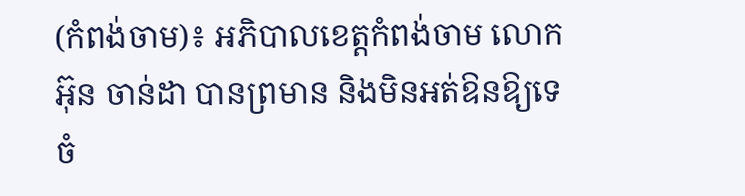(កំពង់ចាម)៖ អភិបាលខេត្តកំពង់ចាម លោក អ៊ុន ចាន់ដា បានព្រមាន និងមិនអត់ឱនឱ្យទេ ចំ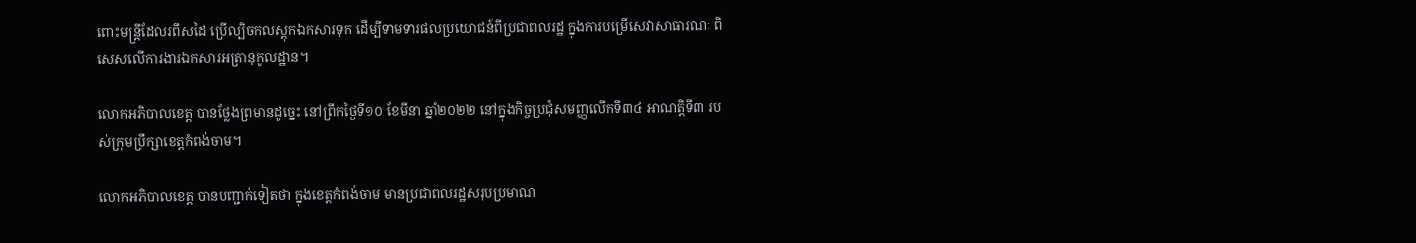ពោះមន្ត្រីដែលរពឹសដៃ ប្រើល្បិចកលស្តុកឯកសារទុក ដើម្បីទាមទារផលប្រយោជន៍ពីប្រជាពលរដ្ឋ ក្នុងការបម្រើសេវាសាធារណៈ ពិសេសលើការងារឯកសារអត្រានុកូលដ្ឋាន។

លោកអភិបាលខេត្ត បានថ្លែងព្រមានដូច្នេះ នៅព្រឹកថ្ងៃទី១០ ខែមីនា ឆ្នាំ២០២២ នៅក្នុងកិច្ចប្រជុំសមញ្ញលើកទី៣៤ អាណត្តិទី៣ របស់ក្រុមប្រឹក្សាខេត្តកំពង់ចាម។

លោកអភិបាលខេត្ត បានបញ្ជាក់ទៀតថា ក្នុងខេត្តកំពង់ចាម មានប្រជាពលរដ្ឋសរុបប្រមាណ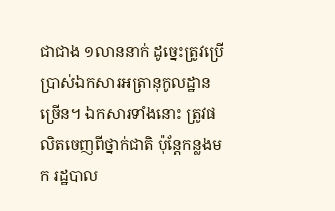ជាជាង ១លាននាក់ ដូច្នេះត្រូវប្រើប្រាស់ឯកសារអត្រានុកូលដ្ឋានច្រើន។ ឯកសារទាំងនោះ ត្រូវផលិតចេញពីថ្នាក់ជាតិ ប៉ុន្តែកន្លងមក រដ្ឋបាល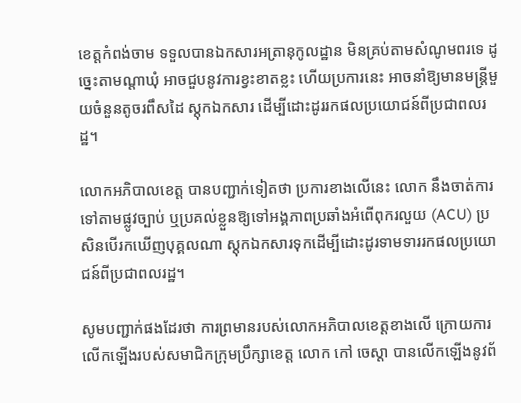ខេត្តកំពង់ចាម ទទួលបានឯកសារអត្រានុកូលដ្ឋាន មិនគ្រប់តាមសំណូមពរទេ ដូច្នេះតាមណ្តាឃុំ អាចជួបនូវការខ្វះខាតខ្លះ ហើយប្រការនេះ អាចនាំឱ្យមានមន្ត្រីមួយចំនួនតូចរពឹសដៃ ស្តុកឯកសារ ដើម្បីដោះដូររកផលប្រយោជន៍ពីប្រជាពលរដ្ឋ។

លោកអភិបាលខេត្ត បានបញ្ជាក់ទៀតថា ប្រការខាងលើនេះ លោក នឹងចាត់ការទៅតាមផ្លូវច្បាប់ ឬប្រគល់ខ្លួនឱ្យទៅអង្គភាពប្រឆាំងអំពើពុករលួយ (ACU) ប្រសិនបើរកឃើញបុគ្គលណា ស្តុកឯកសារទុកដើម្បីដោះដូរទាមទាររកផលប្រយោជន៍ពីប្រជាពលរដ្ឋ។

សូមបញ្ជាក់ផងដែរថា ការព្រមានរបស់លោកអភិបាលខេត្តខាងលើ ក្រោយការលើកឡើងរបស់សមាជិកក្រុមប្រឹក្សាខេត្ត លោក កៅ ចេស្តា បានលើកឡើងនូវព័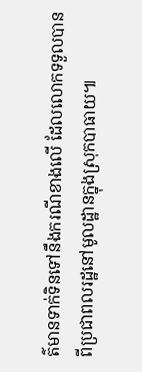ត៌មានទាក់ទិនទៅនឹងករណីខាងលើ ដែលលោកទទួលបានពីប្រជាពលរដ្ឋនៅមូលដ្ឋានក្នុងស្រុកបាធាយ៕